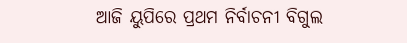ଆଜି ୟୁପିରେ ପ୍ରଥମ ନିର୍ବାଚନୀ ବିଗୁଲ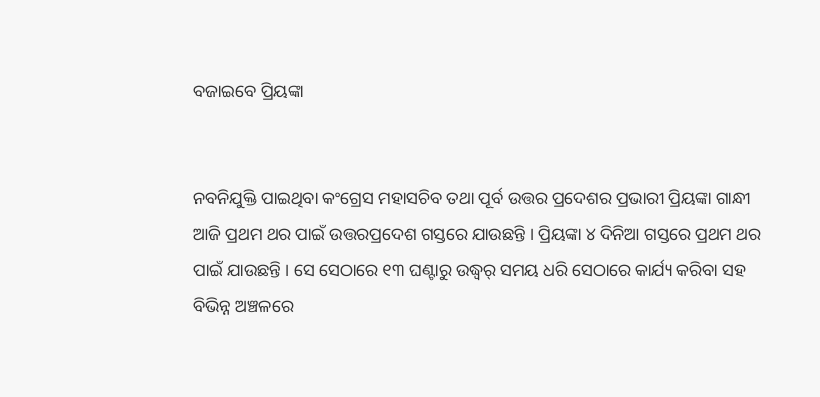ବଜାଇବେ ପ୍ରିୟଙ୍କା


ନବନିଯୁକ୍ତି ପାଇଥିବା କଂଗ୍ରେସ ମହାସଚିବ ତଥା ପୂର୍ବ ଉତ୍ତର ପ୍ରଦେଶର ପ୍ରଭାରୀ ପ୍ରିୟଙ୍କା ଗାନ୍ଧୀ ଆଜି ପ୍ରଥମ ଥର ପାଇଁ ଉତ୍ତରପ୍ରଦେଶ ଗସ୍ତରେ ଯାଉଛନ୍ତି । ପ୍ରିୟଙ୍କା ୪ ଦିନିଆ ଗସ୍ତରେ ପ୍ରଥମ ଥର ପାଇଁ ଯାଉଛନ୍ତି । ସେ ସେଠାରେ ୧୩ ଘଣ୍ଟାରୁ ଉଦ୍ଧ୍ୱର୍ ସମୟ ଧରି ସେଠାରେ କାର୍ଯ୍ୟ କରିବା ସହ ବିଭିନ୍ନ ଅଞ୍ଚଳରେ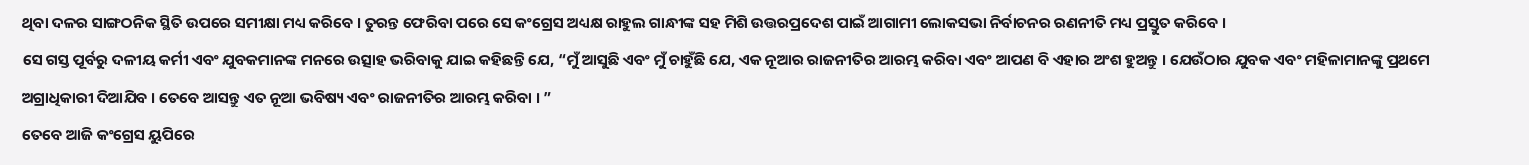ଥିବା ଦଳର ସାଙ୍ଗଠନିକ ସ୍ଥିତି ଉପରେ ସମୀକ୍ଷା ମଧ୍ୟ କରିବେ । ତୁରନ୍ତ ଫେରିବା ପରେ ସେ କଂଗ୍ରେସ ଅଧ୍ୟକ୍ଷ ରାହୁଲ ଗାନ୍ଧୀଙ୍କ ସହ ମିଶି ଉତ୍ତରପ୍ରଦେଶ ପାଇଁ ଆଗାମୀ ଲୋକସଭା ନିର୍ବାଚନର ରଣନୀତି ମଧ୍ୟ ପ୍ରସ୍ତୁତ କରିବେ ।
ସେ ଗସ୍ତ ପୂର୍ବରୁ ଦଳୀୟ କର୍ମୀ ଏବଂ ଯୁବକମାନଙ୍କ ମନରେ ଉତ୍ସାହ ଭରିବାକୁ ଯାଇ କହିଛନ୍ତି ଯେ, “ମୁଁ ଆସୁଛି ଏବଂ ମୁଁ ଚାହୁଁଛି ଯେ, ଏକ ନୂଆର ରାଜନୀତିର ଆରମ୍ଭ କରିବା ଏବଂ ଆପଣ ବି ଏହାର ଅଂଶ ହୁଅନ୍ତୁ । ଯେଉଁଠାର ଯୁବକ ଏବଂ ମହିଳାମାନଙ୍କୁ ପ୍ରଥମେ ଅଗ୍ରାଧିକାରୀ ଦିଆଯିବ । ତେବେ ଆସନ୍ତୁ ଏତ ନୂଆ ଭବିଷ୍ୟ ଏବଂ ରାଜନୀତିର ଆରମ୍ଭ କରିବା । ”
ତେବେ ଆଜି କଂଗ୍ରେସ ୟୁପିରେ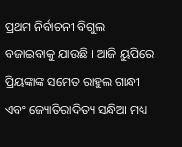ପ୍ରଥମ ନିର୍ବାଚନୀ ବିଗୁଲ ବଜାଇବାକୁ ଯାଉଛି । ଆଜି ୟୁପିରେ ପ୍ରିୟଙ୍କାଙ୍କ ସମେତ ରାହୁଲ ଗାନ୍ଧୀ ଏବଂ ଜ୍ୟୋତିରାଦିତ୍ୟ ସନ୍ଧିଆ ମଧ୍ୟ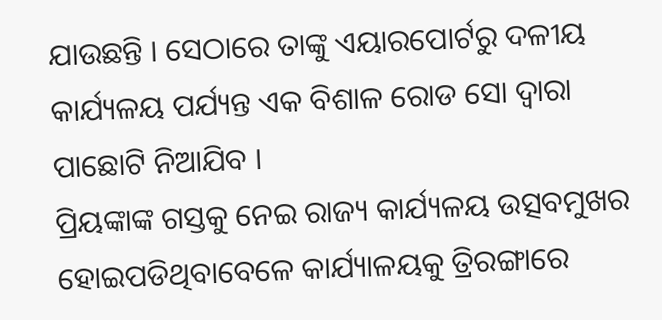ଯାଉଛନ୍ତି । ସେଠାରେ ତାଙ୍କୁ ଏୟାରପୋର୍ଟରୁ ଦଳୀୟ କାର୍ଯ୍ୟଳୟ ପର୍ଯ୍ୟନ୍ତ ଏକ ବିଶାଳ ରୋଡ ସୋ ଦ୍ୱାରା ପାଛୋଟି ନିଆଯିବ ।
ପ୍ରିୟଙ୍କାଙ୍କ ଗସ୍ତକୁ ନେଇ ରାଜ୍ୟ କାର୍ଯ୍ୟଳୟ ଉତ୍ସବମୁଖର ହୋଇପଡିଥିବାବେଳେ କାର୍ଯ୍ୟାଳୟକୁ ତ୍ରିରଙ୍ଗାରେ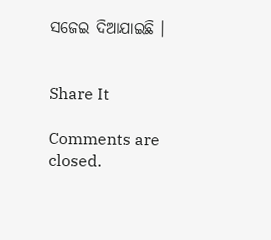ସଜେଇ ଦିଆଯାଇଛି ।


Share It

Comments are closed.